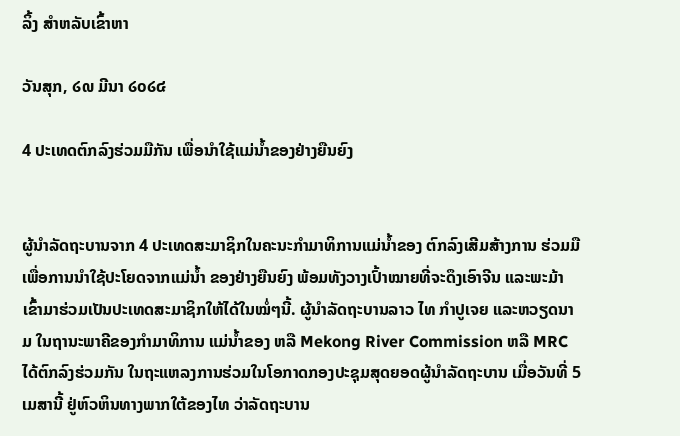ລິ້ງ ສຳຫລັບເຂົ້າຫາ

ວັນສຸກ, ໒໙ ມີນາ ໒໐໒໔

4 ປະເທດຕົກລົງຮ່ວມມືກັນ ເພື່ອນຳໃຊ້ແມ່ນ້ຳຂອງຢ່າງຍືນຍົງ


ຜູ້ນຳລັດຖະບານຈາກ 4 ປະເທດສະມາຊິກໃນຄະນະກຳມາທິການແມ່ນ້ຳຂອງ ຕົກລົງເສີມສ້າງການ ຮ່ວມມືເພື່ອການນຳໃຊ້ປະໂຍດຈາກແມ່ນ້ຳ ຂອງຢ່າງຍືນຍົງ ພ້ອມທັງວາງເປົ້າໝາຍທີ່ຈະດຶງເອົາຈີນ ແລະພະມ້າເຂົ້າມາຮ່ວມເປັນປະເທດສະມາຊິກໃຫ້ໄດ້ໃນໝໍ່ໆນີ້. ຜູ້ນຳລັດຖະບານລາວ ໄທ ກຳປູເຈຍ ແລະຫວຽດນາມ ໃນຖານະພາຄີຂອງກຳມາທິການ ແມ່ນ້ຳຂອງ ຫລື Mekong River Commission ຫລື MRC ໄດ້ຕົກລົງຮ່ວມກັນ ໃນຖະແຫລງການຮ່ວມໃນໂອກາດກອງປະຊຸມສຸດຍອດຜູ້ນຳລັດຖະບານ ເມື່ອວັນທີ່ 5 ເມສານີ້ ຢູ່ຫົວຫິນທາງພາກໃຕ້ຂອງໄທ ວ່າລັດຖະບານ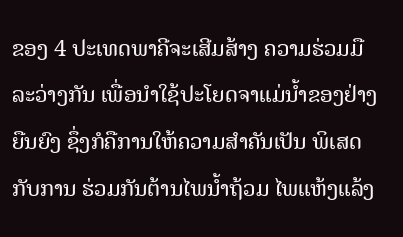ຂອງ 4 ປະເທດພາຄີຈະເສີມສ້າງ ຄວາມຮ່ວມມືລະວ່າງກັນ ເພື່ອນຳໃຊ້ປະໂຍດຈາແມ່ນ້ຳຂອງຢ່າງຍືນຍົງ ຊຶ່ງກໍຄືການໃຫ້ຄວາມສຳຄັນເປັນ ພິເສດກັບການ ຮ່ວມກັນຕ້ານໄພນ້ຳຖ້ວມ ໄພແຫ້ງແລ້ງ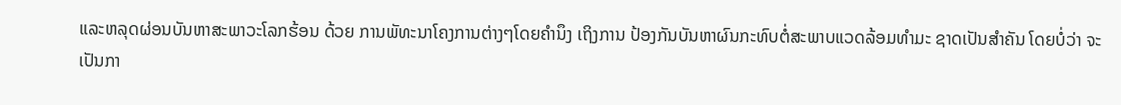ແລະຫລຸດຜ່ອນບັນຫາສະພາວະໂລກຮ້ອນ ດ້ວຍ ການພັທະນາໂຄງການຕ່າງໆໂດຍຄຳນຶງ ເຖິງການ ປ້ອງກັນບັນຫາຜົນກະທົບຕໍ່ສະພາບແວດລ້ອມທຳມະ ຊາດເປັນສຳຄັນ ໂດຍບໍ່ວ່າ ຈະເປັນກາ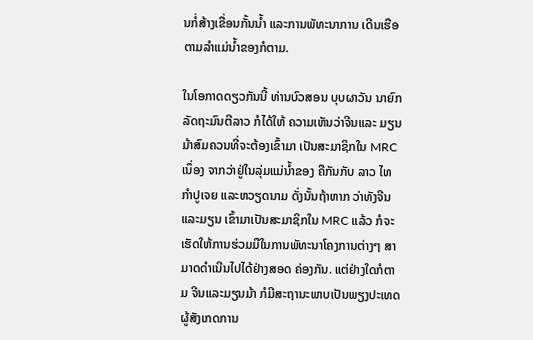ນກໍ່ສ້າງເຂື່ອນກັ້ນນ້ຳ ແລະການພັທະນາການ ເດີນເຮືອ ຕາມລຳແມ່ນ້ຳຂອງກໍຕາມ.

ໃນໂອກາດດຽວກັນນີ້ ທ່ານບົວສອນ ບຸບຜາວັນ ນາຍົກລັດຖະມົນຕີລາວ ກໍໄດ້ໃຫ້ ຄວາມເຫັນວ່າຈີນແລະ ມຽນມ້າສົມຄວນທີ່ຈະຕ້ອງເຂົ້າມາ ເປັນສະມາຊິກໃນ MRC ເນຶ່ອງ ຈາກວ່າຢູ່ໃນລຸ່ມແມ່ນ້ຳຂອງ ຄືກັນກັບ ລາວ ໄທ ກຳປູເຈຍ ແລະຫວຽດນາມ ດັ່ງນັ້ນຖ້າຫາກ ວ່າທັງຈີນແລະມຽນ ເຂົ້າມາເປັນສະມາຊິກໃນ MRC ແລ້ວ ກໍຈະເຮັດໃຫ້ການຮ່ວມມືໃນການພັທະນາໂຄງການຕ່າງໆ ສາມາດດຳເນີນໄປໄດ້ຢ່າງສອດ ຄ່ອງກັນ. ແຕ່ຢ່າງໃດກໍຕາມ ຈີນແລະມຽນມ້າ ກໍມີສະຖານະພາບເປັນພຽງປະເທດຜູ້ສັງເກດການ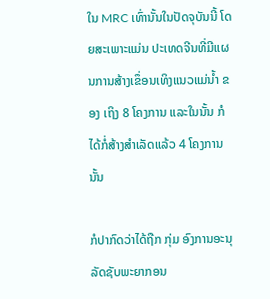ໃນ MRC ເທົ່ານັ້ນໃນປັດຈຸບັນນີ້ ໂດຍສະເພາະແມ່ນ ປະເທດຈີນທີ່ມີແຜນການສ້າງເຂຶ່ອນເທິງແນວແມ່ນ້ຳ ຂອງ ເຖິງ 8 ໂຄງການ ແລະໃນນັ້ນ ກໍໄດ້ກໍ່ສ້າງສຳເລັດແລ້ວ 4 ໂຄງການນັ້ນ

ກໍປາກົດວ່າໄດ້ຖືກ ກຸ່ມ ອົງການອະນຸລັດຊັບພະຍາກອນ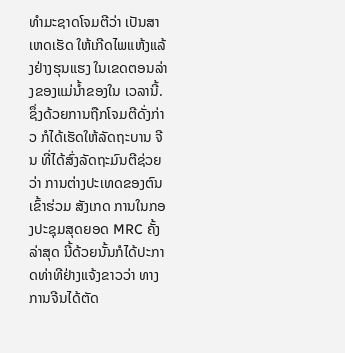ທຳມະຊາດໂຈມຕີວ່າ ເປັນສາເຫດເຮັດ ໃຫ້ເກີດໄພແຫ້ງແລ້ງຢ່າງຮຸນແຮງ ໃນເຂດຕອນລ່າງຂອງແມ່ນ້ຳຂອງໃນ ເວລານີ້. ຊຶ່ງດ້ວຍການຖືກໂຈມຕີດັ່ງກ່າວ ກໍໄດ້ເຮັດໃຫ້ລັດຖະບານ ຈີນ ທີ່ໄດ້ສົ່ງລັດຖະມົນຕີຊ່ວຍວ່າ ການຕ່າງປະເທດຂອງຕົນເຂົ້າຮ່ວມ ສັງເກດ ການໃນກອງປະຊຸມສຸດຍອດ MRC ຄັ້ງລ່າສຸດ ນີ້ດ້ວຍນັ້ນກໍໄດ້ປະກາດທ່າທີຢ່າງແຈ້ງຂາວວ່າ ທາງການຈີນໄດ້ຕັດ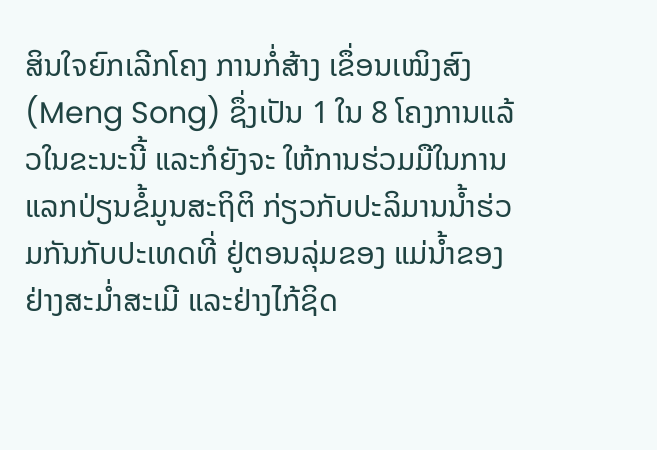ສິນໃຈຍົກເລີກໂຄງ ການກໍ່ສ້າງ ເຂຶ່ອນເໝິງສົງ (Meng Song) ຊຶ່ງເປັນ 1 ໃນ 8 ໂຄງການແລ້ວໃນຂະນະນີ້ ແລະກໍຍັງຈະ ໃຫ້ການຮ່ວມມືໃນການແລກປ່ຽນຂໍ້ມູນສະຖິຕິ ກ່ຽວກັບປະລິມານນ້ຳຮ່ວມກັນກັບປະເທດທີ່ ຢູ່ຕອນລຸ່ມຂອງ ແມ່ນ້ຳຂອງຢ່າງສະມ່ຳສະເມີ ແລະຢ່າງໄກ້ຊິດ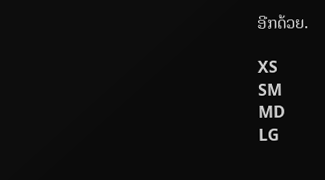ອີກດ້ວຍ.

XS
SM
MD
LG